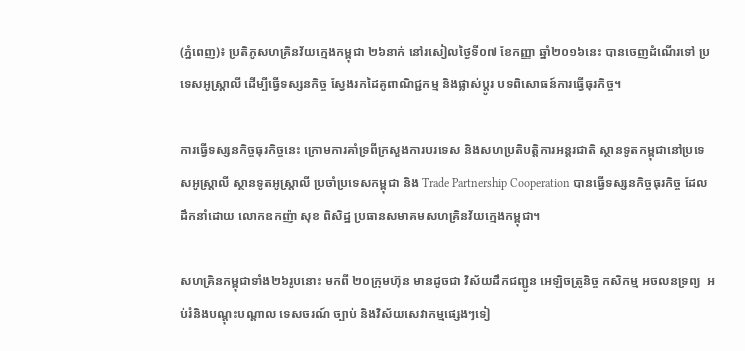(ភ្នំពេញ)៖ ប្រតិភូសហគ្រិនវ័យក្មេងកម្ពុជា ២៦នាក់ នៅរសៀលថ្ងៃទី០៧ ខែកញ្ញា ឆ្នាំ២០១៦នេះ បានចេញដំណើរទៅ ប្រទេសអូស្រ្ដាលី ដើម្បីធ្វើទស្សនកិច្ច ស្វែងរកដៃគូពាណិជ្ជកម្ម និងផ្លាស់ប្តូរ បទពិសោធន៍ការធ្វើធុរកិច្ច។

ការធ្វើទស្សនកិច្ចធុរកិច្ចនេះ ក្រោមការគាំទ្រពីក្រសួងការបរទេស និងសហប្រតិបត្តិការអន្ដរជាតិ ស្ថានទូតកម្ពុជានៅប្រទេសអូស្រ្ដាលី ស្ថានទូតអូស្ត្រាលី ប្រចាំប្រទេសកម្ពុជា និង Trade Partnership Cooperation បានធ្វើទស្សនកិច្ចធុរកិច្ច ដែលដឹកនាំដោយ លោកឧកញ៉ា សុខ ពិសិដ្ឋ ប្រធានសមាគមសហគ្រិនវ័យក្មេងកម្ពុជា។

សហគ្រិនកម្ពុជាទាំង២៦រូបនោះ មកពី ២០ក្រុមហ៊ុន មានដូចជា វិស័យដឹកជញ្ជូន អេឡិចត្រូនិច្ច កសិកម្ម អចលនទ្រព្យ  អប់រំនិងបណ្តុះបណ្តាល ទេសចរណ៍ ច្បាប់ និងវិស័យសេវាកម្មផ្សេងៗទៀ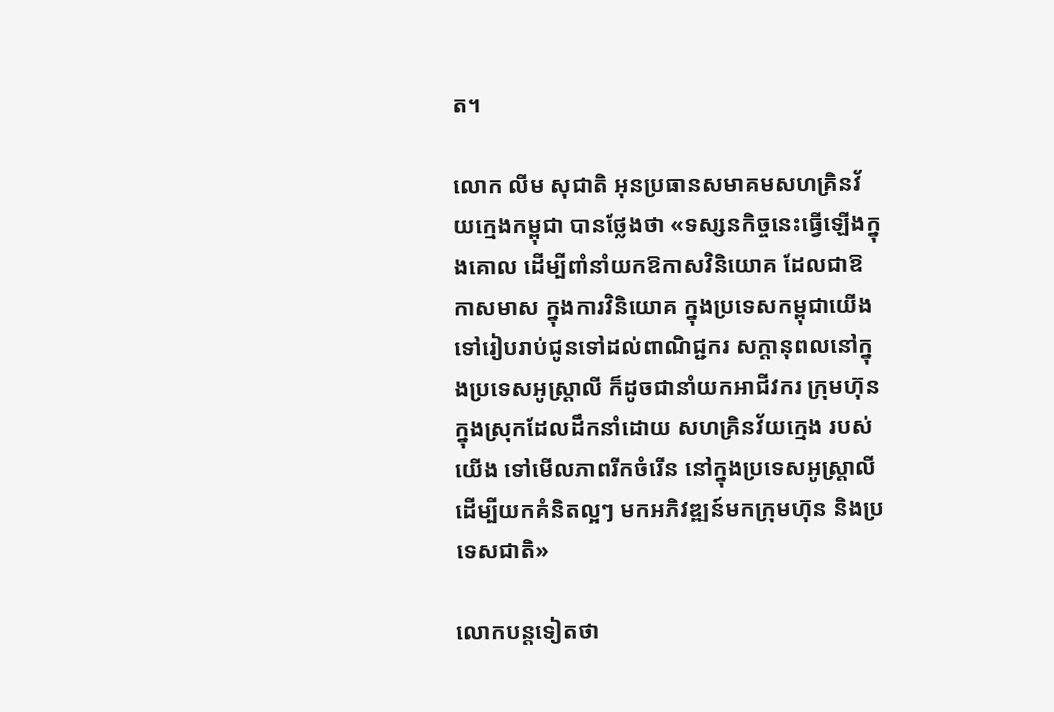ត។

លោក លីម សុជាតិ អុនប្រធានសមាគមសហគ្រិនវ័យក្មេងកម្ពុជា បានថ្លែងថា «ទស្សនកិច្ចនេះធ្វើឡើងក្នុងគោល ដើម្បីពាំនាំយកឱកាសវិនិយោគ ដែលជាឱកាសមាស ក្នុងការវិនិយោគ ក្នុងប្រទេសកម្ពុជាយើង ទៅរៀបរាប់ជូនទៅដល់ពាណិជ្ជករ សក្ដានុពលនៅក្នុងប្រទេសអូស្រ្ដាលី ក៏ដូចជានាំយកអាជីវករ ក្រុមហ៊ុនក្នុងស្រុកដែលដឹកនាំដោយ សហគ្រិនវ័យក្មេង របស់យើង ទៅមើលភាពរីកចំរើន នៅក្នុងប្រទេសអូស្រ្ដាលី ដើម្បីយកគំនិតល្អៗ មកអភិវឌ្ឍន៍មកក្រុមហ៊ុន និងប្រទេសជាតិ»

លោកបន្ដទៀតថា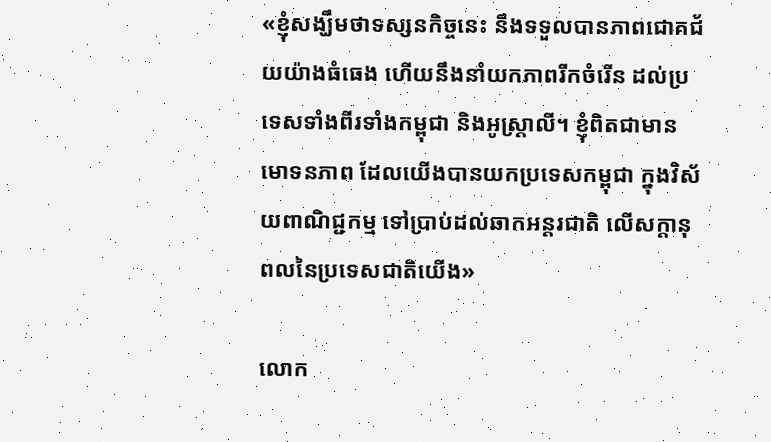«ខ្ញុំសង្ឃឹមថាទស្សនកិច្ចនេះ នឹងទទួលបានភាពជោគជ័យយ៉ាងធំធេង ហើយនឹងនាំយកភាពរីកចំរើន ដល់ប្រទេសទាំងពីរទាំងកម្ពុជា និងអូស្រ្ដាលី។ ខ្ញុំពិតជាមានមោទនភាព ដែលយើងបានយកប្រទេសកម្ពុជា ក្នុងវិស័យពាណិជ្ជកម្ម ទៅប្រាប់ដល់ឆាកអន្ដរជាតិ លើសក្ដានុពលនៃប្រទេសជាតិយើង»

លោក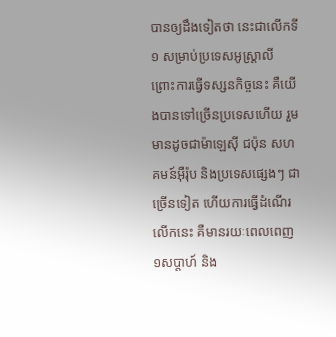បានឲ្យដឹងទៀតថា នេះជាលើកទី១ សម្រាប់ប្រទេសអូស្រ្ដាលី ព្រោះការធ្វើទស្សនកិច្ចនេះ គឺយើងបានទៅច្រើនប្រទេសហើយ រួមមានដូចជាម៉ាឡេស៊ី ជប៉ុន សហគមន៍អ៊ឺរ៉ុប និងប្រទេសផ្សេងៗ ជាច្រើនទៀត ហើយការធ្វើដំណើរលើកនេះ គឺមានរយៈពេលពេញ១សប្ដាហ៍ និង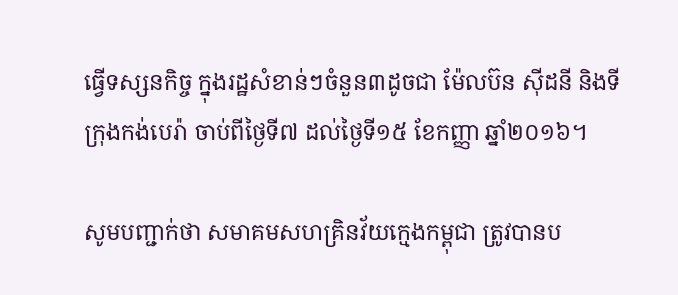ធ្វើទស្សនកិច្ច ក្នុងរដ្ឋសំខាន់ៗចំនួន៣ដូចជា ម៉ែលប៊ន ស៊ីដនី និងទីក្រុងកង់បេរ៉ា ចាប់ពីថ្ងៃទី៧ ដល់ថ្ងៃទី១៥ ខែកញ្ញា ឆ្នាំ២០១៦។

សូមបញ្ជាក់ថា សមាគមសហគ្រិនវ័យក្មេងកម្ពុជា ត្រូវបានប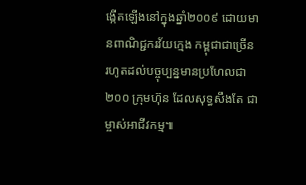ង្កើតឡើងនៅក្នុងឆ្នាំ២០០៩ ដោយមានពាណិជ្ជករវ័យក្មេង កម្ពុជាជាច្រើន រហូតដល់បច្ចុប្បន្នមានប្រហែលជា២០០ ក្រុមហ៊ុន ដែលសុទ្ធសឹងតែ ជាម្ចាស់អាជីវកម្ម៕